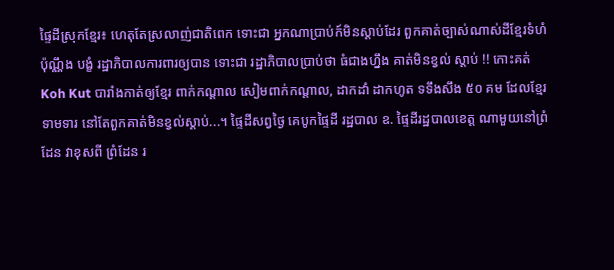ផ្ទៃដីស្រុកខ្មែរ៖ ហេតុតែស្រលាញ់ជាតិពេក ទោះជា អ្នកណាប្រាប់ក៍មិនស្តាប់ដែរ ពួកគាត់ច្បាស់ណាស់ដីខ្មែរទំហំ ប៉ុណ្ណឹង បង្ខំ រដ្ឋាភិបាលការពារឲ្យបាន ទោះជា រដ្ឋាភិបាលប្រាប់ថា ធំជាងហ្នឹង គាត់មិនខ្វល់ ស្តាប់ !! កោះគត់ Koh Kut បារាំងកាត់ឲ្យខ្មែរ ពាក់កណ្តាល សៀមពាក់កណ្តាល, ដាកដាំ ដាកហូត ទទឹងសឹង ៥០ គម ដែលខ្មែរទាមទារ នៅតែពួកគាត់មិនខ្វល់ស្តាប់...។ ផ្ទៃដីសព្វថ្ងៃ គេបូកផ្ទៃដី រដ្ឋបាល ឧ. ផ្ទៃដីរដ្ឋបាលខេត្ត ណាមួយនៅព្រំដែន វាខុសពី ព្រំដែន រ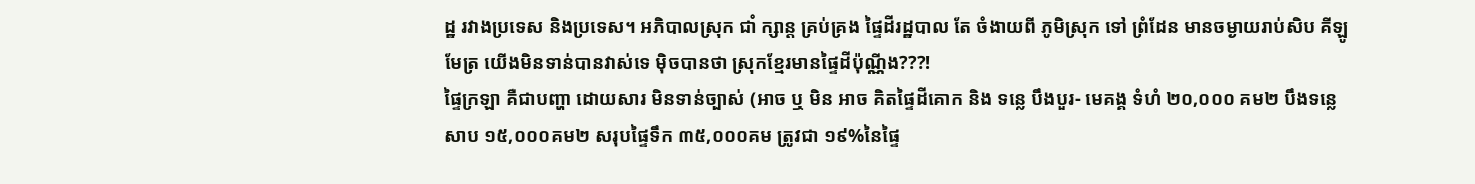ដ្ឋ រវាងប្រទេស និងប្រទេស។ អភិបាលស្រុក ជាំ ក្សាន្ត គ្រប់គ្រង ផ្ទៃដីរដ្ឋបាល តែ ចំងាយពី ភូមិស្រុក ទៅ ព្រំដែន មានចម្ងាយរាប់សិប គីឡូមែត្រ យើងមិនទាន់បានវាស់ទេ ម៉ិចបានថា ស្រុកខ្មែរមានផ្ទៃដីប៉ុណ្ណីង???!
ផ្ទៃក្រឡា គឺជាបញ្ហា ដោយសារ មិនទាន់ច្បាស់ (អាច ឬ មិន អាច គិតផ្ទៃដីគោក និង ទន្លេ បឹងបួរ- មេគង្គ ទំហំ ២០,០០០ គម២ បឹងទន្លេសាប ១៥,០០០គម២ សរុបផ្ទៃទឹក ៣៥,០០០គម ត្រូវជា ១៩%នៃផ្ទៃ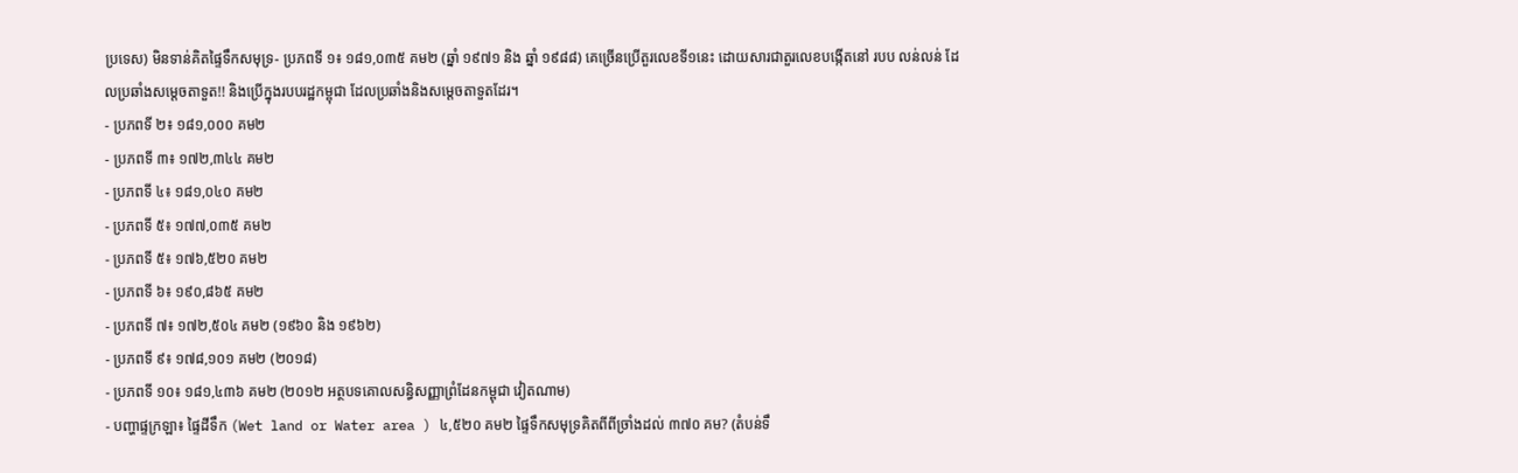ប្រទេស) មិនទាន់គិតផ្ទៃទឹកសមុទ្រ- ប្រភពទី ១៖ ១៨១,០៣៥ គម២ (ឆ្នាំ ១៩៧១ និង ឆ្នាំ ១៩៨៨) គេច្រើនប្រើតួរលេខទី១នេះ ដោយសារជាតួរលេខបង្កើតនៅ របប លន់លន់ ដែលប្រឆាំងសម្តេចតាទួត!! និងប្រើក្នុងរបបរដ្ឋកម្ពុជា ដែលប្រឆាំងនិងសម្តេចតាទួតដែរ។
- ប្រភពទី ២៖ ១៨១,០០០ គម២
- ប្រភពទី ៣៖ ១៧២,៣៤៤ គម២
- ប្រភពទី ៤៖ ១៨១,០៤០ គម២
- ប្រភពទី ៥៖ ១៧៧,០៣៥ គម២
- ប្រភពទី ៥៖ ១៧៦,៥២០ គម២
- ប្រភពទី ៦៖ ១៩០,៨៦៥ គម២
- ប្រភពទី ៧៖ ១៧២,៥០៤ គម២ (១៩៦០ និង ១៩៦២)
- ប្រភពទី ៩៖ ១៧៨,១០១ គម២ (២០១៨)
- ប្រភពទី ១០៖ ១៨១,៤៣៦ គម២ (២០១២ អត្ថបទគោលសន្ធិសញ្ញាព្រំដែនកម្ពុជា វៀតណាម)
- បញ្ហាផ្ទក្រឡា៖ ផ្ទៃដីទឹក (Wet land or Water area ) ៤,៥២០ គម២ ផ្ទៃទឹកសមុទ្រគិតពីពីច្រាំងដល់ ៣៧០ គម? (តំបន់ទឹ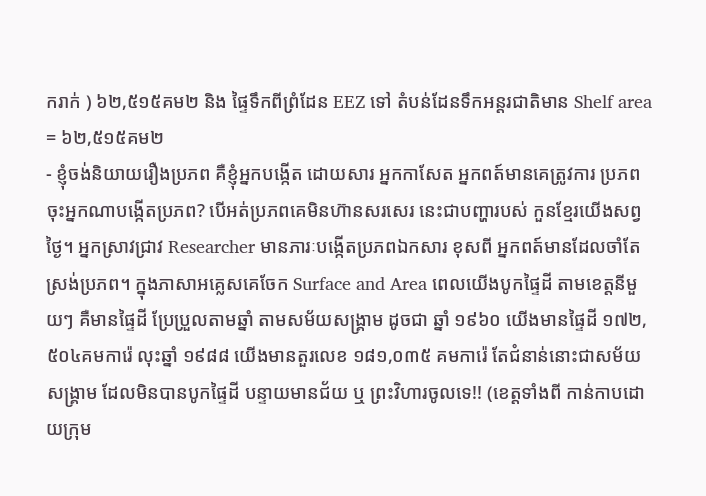ករាក់ ) ៦២,៥១៥គម២ និង ផ្ទៃទឹកពីព្រំដែន EEZ ទៅ តំបន់ដែនទឹកអន្តរជាតិមាន Shelf area = ៦២,៥១៥គម២
- ខ្ញុំចង់និយាយរឿងប្រភព គឺខ្ញុំអ្នកបង្កើត ដោយសារ អ្នកកាសែត អ្នកពត៍មានគេត្រូវការ ប្រភព ចុះអ្នកណាបង្កើតប្រភព? បើអត់ប្រភពគេមិនហ៊ានសរសេរ នេះជាបញ្ហារបស់ កួនខ្មែរយើងសព្វថ្ងៃ។ អ្នកស្រាវជ្រាវ Researcher មានភារៈបង្កើតប្រភពឯកសារ ខុសពី អ្នកពត៍មានដែលចាំតែស្រង់ប្រភព។ ក្នុងភាសាអគ្លេសគេចែក Surface and Area ពេលយើងបូកផ្ទៃដី តាមខេត្តនីមួយៗ គឺមានផ្ទៃដី ប្រែប្រួលតាមឆ្នាំ តាមសម័យសង្រ្គាម ដូចជា ឆ្នាំ ១៩៦០ យើងមានផ្ទៃដី ១៧២,៥០៤គមការ៉េ លុះឆ្នាំ ១៩៨៨ យើងមានតួរលេខ ១៨១,០៣៥ គមការ៉េ តែជំនាន់នោះជាសម័យសង្រ្គាម ដែលមិនបានបូកផ្ទៃដី បន្ទាយមានជ័យ ឬ ព្រះវិហារចូលទេ!! (ខេត្តទាំងពី កាន់កាបដោយក្រុម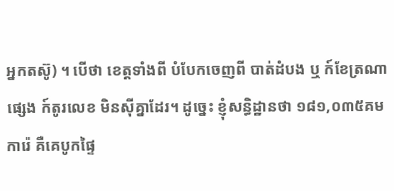អ្នកតស៊ូ) ។ បើថា ខេត្តទាំងពី បំបែកចេញពី បាត់ដំបង ឬ ក៍ខែត្រណាផ្សេង ក៍តូរលេខ មិនស៊ីគ្នាដែរ។ ដូច្នេះ ខ្ញុំសន្ធិដ្ឋានថា ១៨១,០៣៥គមការ៉េ គឺគេបូកផ្ទៃ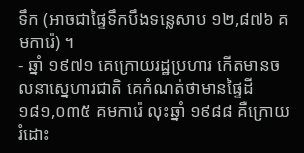ទឹក (អាចជាផ្ទៃទឹកបឹងទន្លេសាប ១២,៨៧៦ គមការ៉េ) ។
- ឆ្នាំ ១៩៧១ គេក្រោយរដ្ឋប្រហារ កើតមានចលនាសេ្នហារជាតិ គេកំណត់ថាមានផ្ទៃដី ១៨១,០៣៥ គមការ៉េ លុះឆ្នាំ ១៩៨៨ គឺក្រោយរំដោះ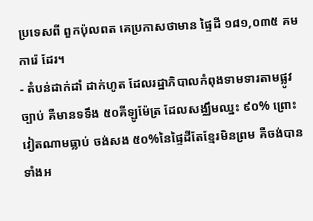ប្រទេសពី ពួកប៉ុលពត គេប្រកាសថាមាន ផ្ទៃដី ១៨១,០៣៥ គមការ៉េ ដែរ។
- តំបន់ដាក់ដាំ ដាក់ហូត ដែលរដ្ឋាភិបាលកំពុងទាមទារតាមផ្លូវច្បាប់ គឺមានទទឹង ៥០គីឡូម៉ែត្រ ដែលសង្ឈឹមឈ្នះ ៩០% ព្រោះវៀតណាមធ្លាប់ ចង់សង ៥០%នៃផ្ទៃដីតែខ្មែរមិនព្រម គឺចង់បានទាំងអ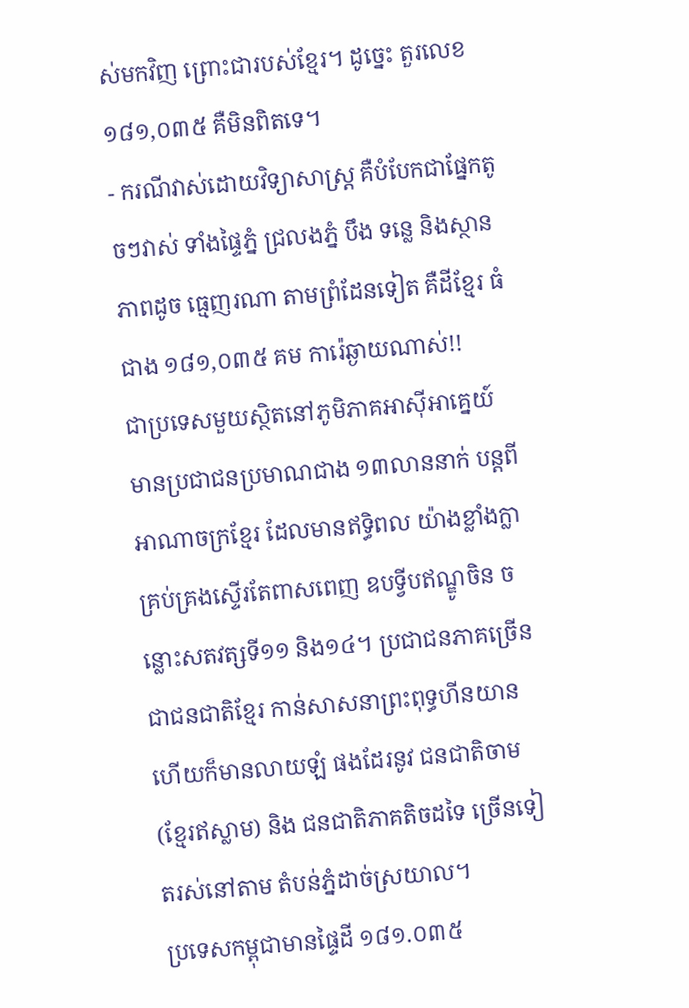ស់មកវិញ ព្រោះជារបស់ខ្មែរ។ ដូច្នេះ តួរលេខ ១៨១,០៣៥ គឺមិនពិតទេ។
- ករណីវាស់ដោយវិទ្យាសាស្រ្ត គឺបំបែកជាផ្នែកតូចៗវាស់ ទាំងផ្ទៃភ្នំ ជ្រលងភ្នំ បឹង ទន្លេ និងស្ថានភាពដូច ធ្មេញរណា តាមព្រំដែនទៀត គឺដីខ្មែរ ធំជាង ១៨១,០៣៥ គម ការ៉េឆ្ងាយណាស់!!
ជាប្រទេសមួយស្ថិតនៅភូមិភាគអាស៊ីអាគ្នេយ៍ មានប្រជាជនប្រមាណជាង ១៣លាននាក់ បន្តពីអាណាចក្រខ្មែរ ដែលមានឥទ្ធិពល យ៉ាងខ្លាំងក្លា គ្រប់គ្រងស្ទើរតែពាសពេញ ឧបទ្វីបឥណ្ឌូចិន ចន្លោះសតវត្សទី១១ និង១៤។ ប្រជាជនភាគច្រើន ជាជនជាតិខ្មែរ កាន់សាសនាព្រះពុទ្ធហីនយាន ហើយក៏មានលាយឡំ ផងដែរនូវ ជនជាតិចាម (ខ្មែរឥស្លាម) និង ជនជាតិភាគតិចដទៃ ច្រើនទៀតរស់នៅតាម តំបន់ភ្នំដាច់ស្រយាល។
ប្រទេសកម្ពុជាមានផ្ទៃដី ១៨១.០៣៥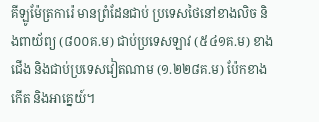គីឡូម៉ែត្រការ៉េ មានព្រំដែនជាប់ ប្រទេសថៃនៅខាងលិច និងពាយ័ព្យ (៨០០គ.ម) ជាប់ប្រទេសឡាវ (៥៤១គ.ម) ខាងជើង និងជាប់ប្រទេសវៀតណាម (១.២២៨គ.ម) ប៉ែកខាងកើត និងអាគ្នេយ៍។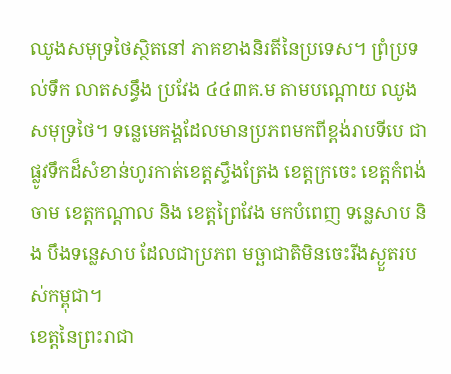ឈូងសមុទ្រថៃស្ថិតនៅ ភាគខាងនិរតីនៃប្រទេស។ ព្រំប្រទល់ទឹក លាតសន្ធឹង ប្រវែង ៤៤៣គ.ម តាមបណ្តោយ ឈូងសមុទ្រថៃ។ ទន្លេមេគង្គដែលមានប្រភពមកពីខ្ពង់រាបទីបេ ជាផ្លូវទឹកដ៏សំខាន់ហូរកាត់ខេត្តស្ទឹងត្រែង ខេត្តក្រចេះ ខេត្តកំពង់ចាម ខេត្តកណ្តាល និង ខេត្តព្រៃវែង មកបំពេញ ទន្លេសាប និង បឹងទន្លេសាប ដែលជាប្រភព មច្ឆាជាតិមិនចេះរីងស្ងួតរបស់កម្ពុជា។
ខេត្តនៃព្រះរាជា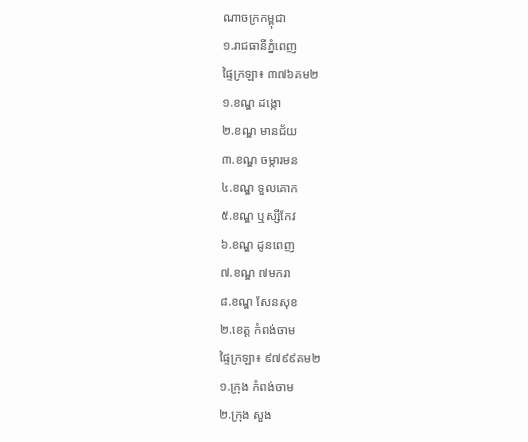ណាចក្រកម្ពុជា
១.រាជធានីភ្នំពេញ
ផ្ទៃក្រឡា៖ ៣៧៦គម២
១.ខណ្ឌ ដង្កោ
២.ខណ្ឌ មានជ័យ
៣.ខណ្ឌ ចម្ការមន
៤.ខណ្ឌ ទួលគោក
៥.ខណ្ឌ ឬស្សីកែវ
៦.ខណ្ឌ ដូនពេញ
៧.ខណ្ឌ ៧មករា
៨.ខណ្ឌ សែនសុខ
២.ខេត្ត កំពង់ចាម
ផ្ទៃក្រឡា៖ ៩៧៩៩គម២
១.ក្រុង កំពង់ចាម
២.ក្រុង សួង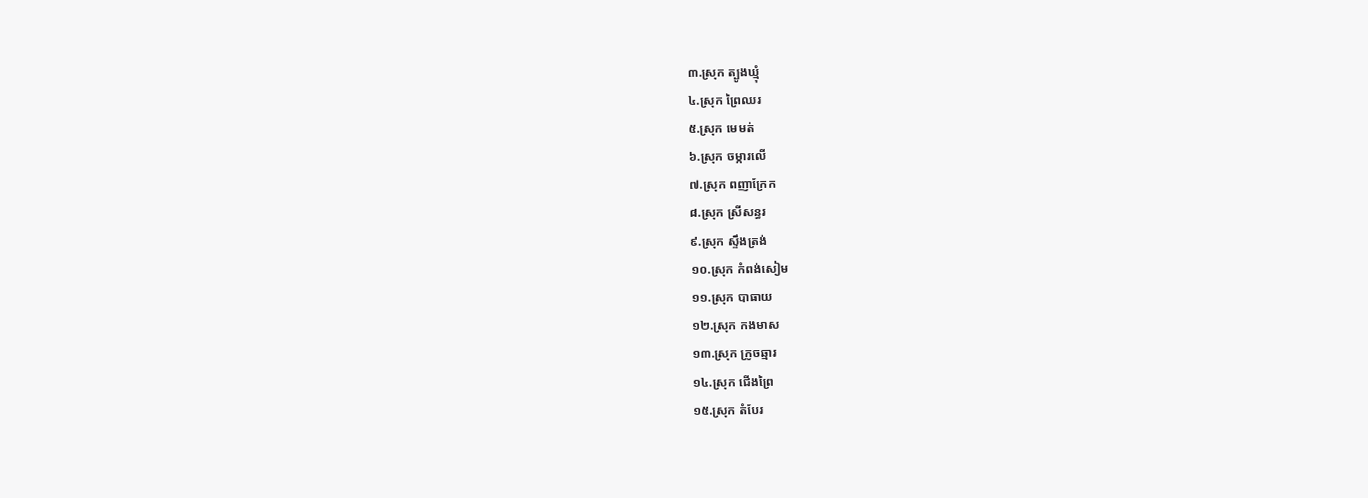៣.ស្រុក ត្បូងឃ្មុំ
៤.ស្រុក ព្រៃឈរ
៥.ស្រុក មេមត់
៦.ស្រុក ចម្ការលើ
៧.ស្រុក ពញាក្រែក
៨.ស្រុក ស្រីសន្ធរ
៩.ស្រុក ស្ទឹងត្រង់
១០.ស្រុក កំពង់សៀម
១១.ស្រុក បាធាយ
១២.ស្រុក កងមាស
១៣.ស្រុក ក្រូចឆ្មារ
១៤.ស្រុក ជើងព្រៃ
១៥.ស្រុក តំបែរ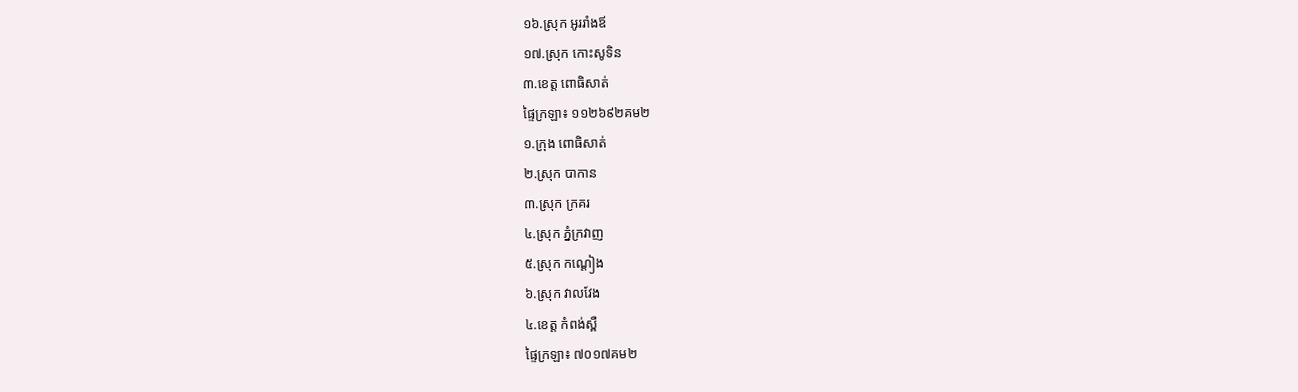១៦.ស្រុក អូររាំងឪ
១៧.ស្រុក កោះសូទិន
៣.ខេត្ត ពោធិសាត់
ផ្ទៃក្រឡា៖ ១១២៦៩២គម២
១.ក្រុង ពោធិសាត់
២.ស្រុក បាកាន
៣.ស្រុក ក្រគរ
៤.ស្រុក ភ្នំក្រវាញ
៥.ស្រុក កណ្តៀង
៦.ស្រុក វាលវែង
៤.ខេត្ត កំពង់ស្ពឺ
ផ្ទៃក្រឡា៖ ៧០១៧គម២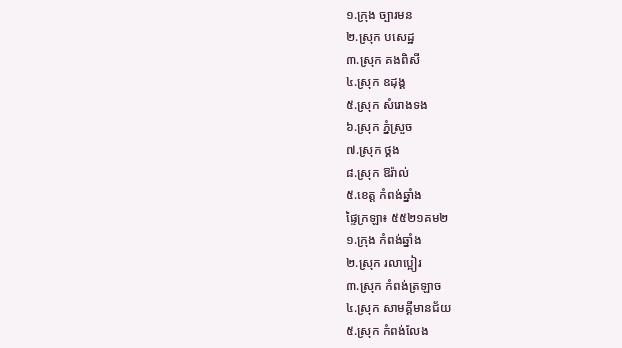១.ក្រុង ច្បារមន
២.ស្រុក បសេដ្ឋ
៣.ស្រុក គងពិសី
៤.ស្រុក ឧដុង្គ
៥.ស្រុក សំរោងទង
៦.ស្រុក ភ្នំស្រួច
៧.ស្រុក ថ្គង
៨.ស្រុក ឱរ៉ាល់
៥.ខេត្ត កំពង់ឆ្នាំង
ផ្ទៃក្រឡា៖ ៥៥២១គម២
១.ក្រុង កំពង់ឆ្នាំង
២.ស្រុក រលាប្អៀរ
៣.ស្រុក កំពង់ត្រឡាច
៤.ស្រុក សាមគ្គីមានជ័យ
៥.ស្រុក កំពង់លែង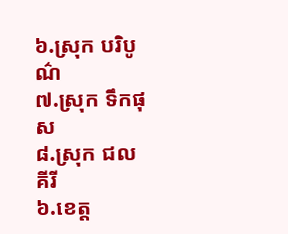៦.ស្រុក បរិបូណ៌
៧.ស្រុក ទឹកផុស
៨.ស្រុក ជលគីរី
៦.ខេត្ត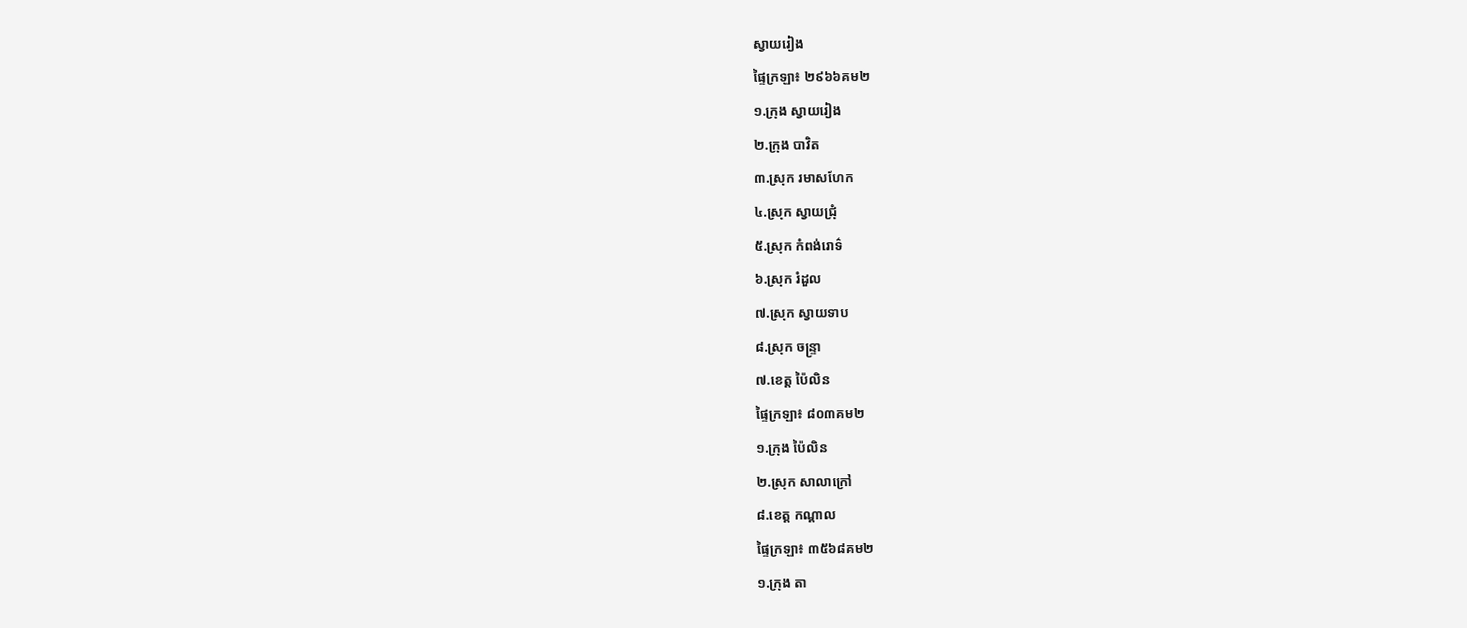ស្វាយរៀង
ផ្ទៃក្រឡា៖ ២៩៦៦គម២
១.ក្រុង ស្វាយរៀង
២.ក្រុង បាវិត
៣.ស្រុក រមាសហែក
៤.ស្រុក ស្វាយជ្រុំ
៥.ស្រុក កំពង់រោទ៌
៦.ស្រុក រំដួល
៧.ស្រុក ស្វាយទាប
៨.ស្រុក ចន្រ្ទា
៧.ខេត្ត ប៉ៃលិន
ផ្ទៃក្រឡា៖ ៨០៣គម២
១.ក្រុង ប៉ៃលិន
២.ស្រុក សាលាក្រៅ
៨.ខេត្ត កណ្តាល
ផ្ទៃក្រឡា៖ ៣៥៦៨គម២
១.ក្រុង តា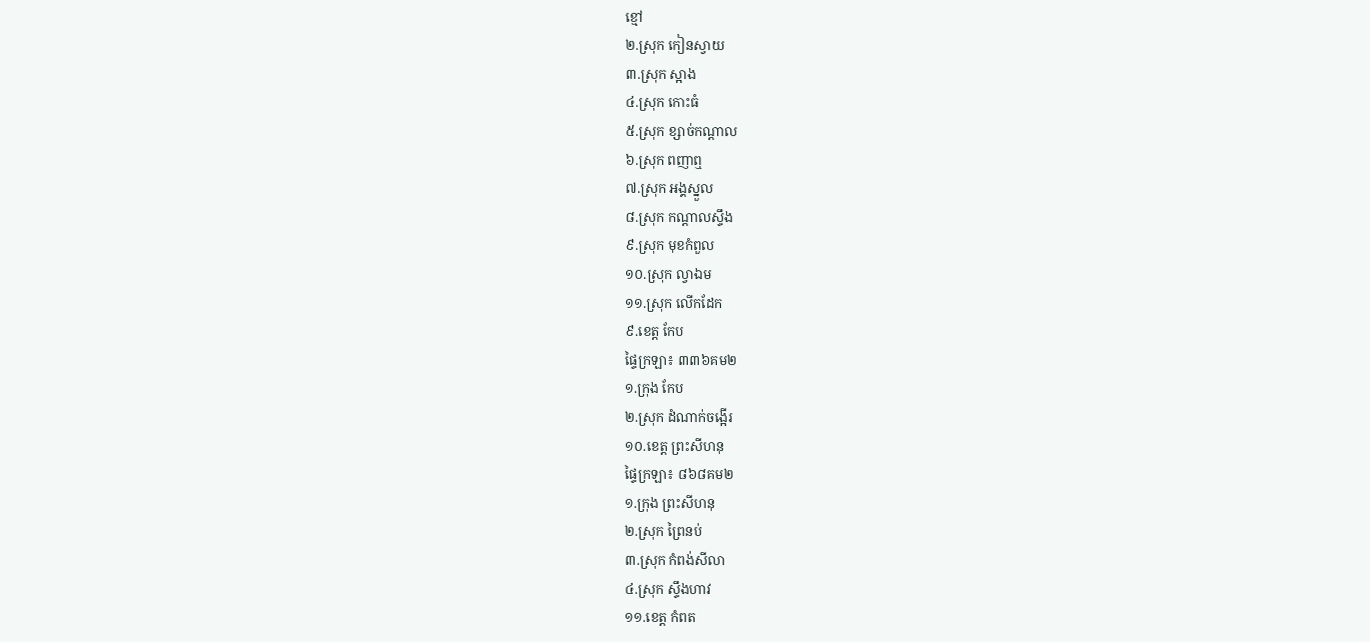ខ្មៅ
២.ស្រុក កៀនស្វាយ
៣.ស្រុក ស្អាង
៤.ស្រុក កោះធំ
៥.ស្រុក ខ្សាច់កណ្តាល
៦.ស្រុក ពញាឮ
៧.ស្រុក អង្គស្នួល
៨.ស្រុក កណ្តាលស្ទឹង
៩.ស្រុក មុខកំពួល
១០.ស្រុក ល្វាឯម
១១.ស្រុក លើកដែក
៩.ខេត្ត កែប
ផ្ទៃក្រឡា៖ ៣៣៦គម២
១.ក្រុង កែប
២.ស្រុក ដំណាក់ចង្អើរ
១០.ខេត្ត ព្រះសីហនុ
ផ្ទៃក្រឡា៖ ៨៦៨គម២
១.ក្រុង ព្រះសីហនុ
២.ស្រុក ព្រៃនប់
៣.ស្រុក កំពង់សីលា
៤.ស្រុក ស្ទឹងហាវ
១១.ខេត្ត កំពត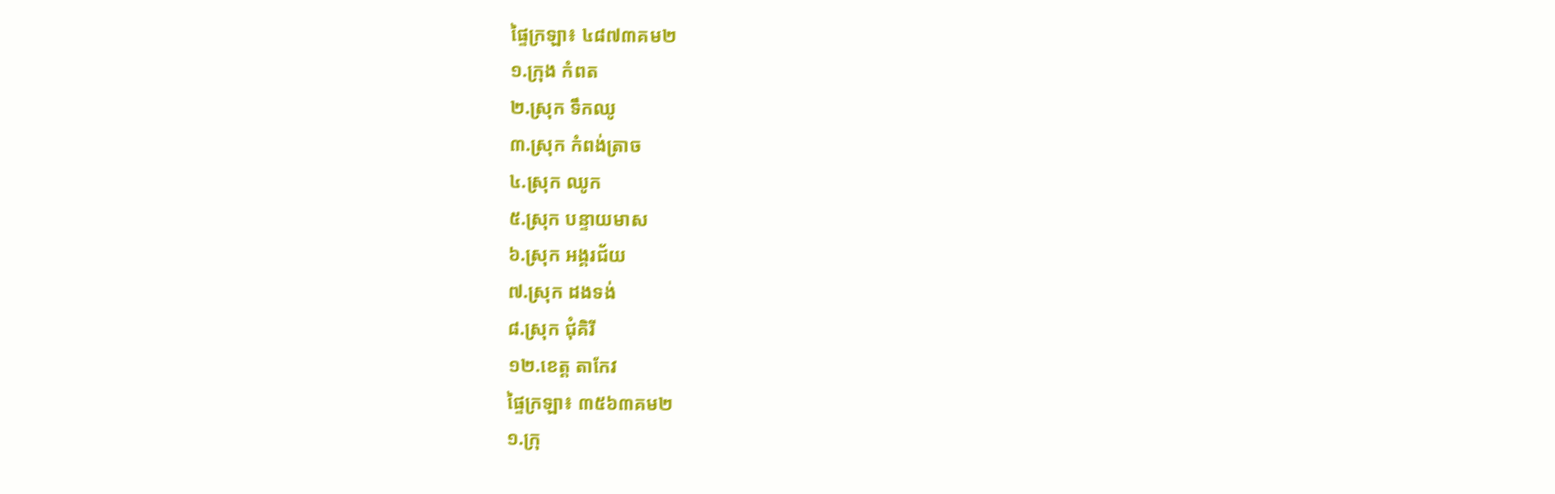ផ្ទៃក្រឡា៖ ៤៨៧៣គម២
១.ក្រុង កំពត
២.ស្រុក ទឹកឈូ
៣.ស្រុក កំពង់ត្រាច
៤.ស្រុក ឈូក
៥.ស្រុក បន្ទាយមាស
៦.ស្រុក អង្គរជ័យ
៧.ស្រុក ដងទង់
៨.ស្រុក ជុំគិរី
១២.ខេត្ត តាកែវ
ផ្ទៃក្រឡា៖ ៣៥៦៣គម២
១.ក្រុ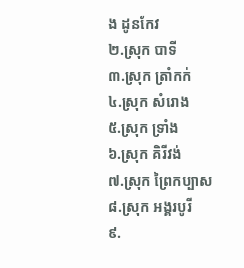ង ដូនកែវ
២.ស្រុក បាទី
៣.ស្រុក ត្រាំកក់
៤.ស្រុក សំរោង
៥.ស្រុក ទ្រាំង
៦.ស្រុក គិរីវង់
៧.ស្រុក ព្រៃកប្បាស
៨.ស្រុក អង្គរបូរី
៩.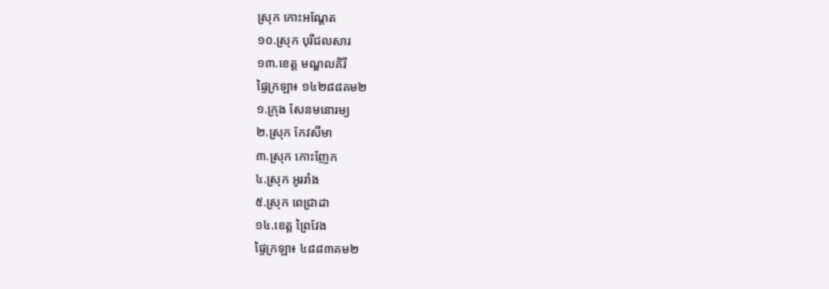ស្រុក កោះអណ្តែត
១០.ស្រុក បុរីជលសារ
១៣.ខេត្ត មណ្ឌលគិរី
ផ្ទៃក្រឡា៖ ១៤២៨៨គម២
១.ក្រុង សែនមនោរម្យ
២.ស្រុក កែវសីមា
៣.ស្រុក កោះញែក
៤.ស្រុក អូររាំង
៥.ស្រុក ពេជ្រាដា
១៤.ខេត្ត ព្រៃវែង
ផ្ទៃក្រឡា៖ ៤៨៨៣គម២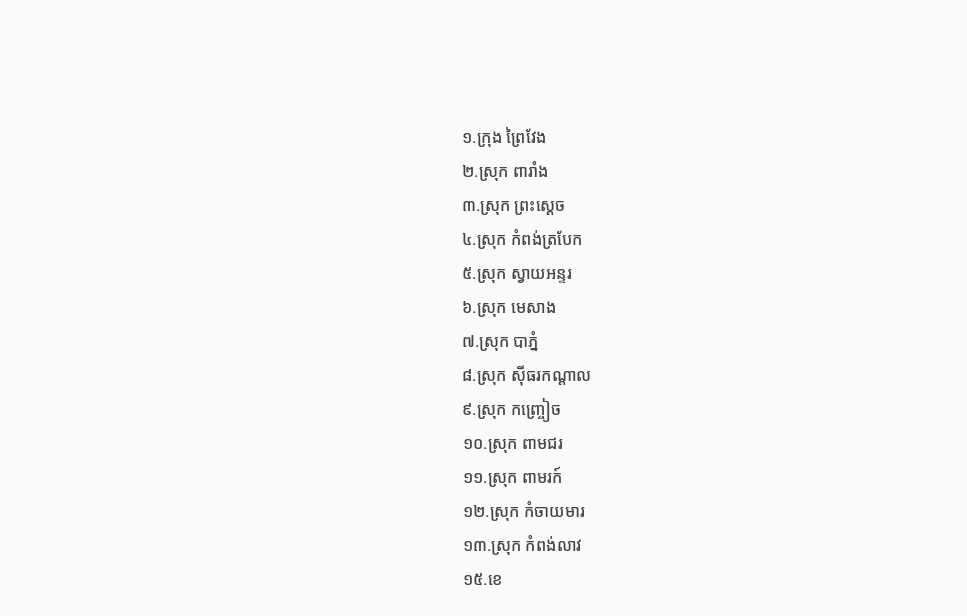១.ក្រុង ព្រៃវែង
២.ស្រុក ពារាំង
៣.ស្រុក ព្រះស្តេច
៤.ស្រុក កំពង់ត្របែក
៥.ស្រុក ស្វាយអន្ទរ
៦.ស្រុក មេសាង
៧.ស្រុក បាភ្នំ
៨.ស្រុក ស៊ីធរកណ្តាល
៩.ស្រុក កញ្ច្រៀច
១០.ស្រុក ពាមជរ
១១.ស្រុក ពាមរក៍
១២.ស្រុក កំចាយមារ
១៣.ស្រុក កំពង់លាវ
១៥.ខេ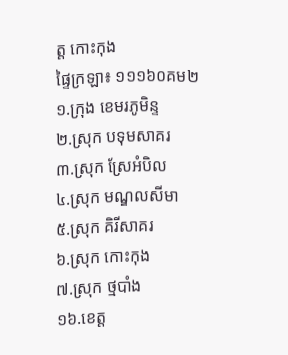ត្ត កោះកុង
ផ្ទៃក្រឡា៖ ១១១៦០គម២
១.ក្រុង ខេមរភូមិន្ទ
២.ស្រុក បទុមសាគរ
៣.ស្រុក ស្រែអំបិល
៤.ស្រុក មណ្ឌលសីមា
៥.ស្រុក គិរីសាគរ
៦.ស្រុក កោះកុង
៧.ស្រុក ថ្មបាំង
១៦.ខេត្ត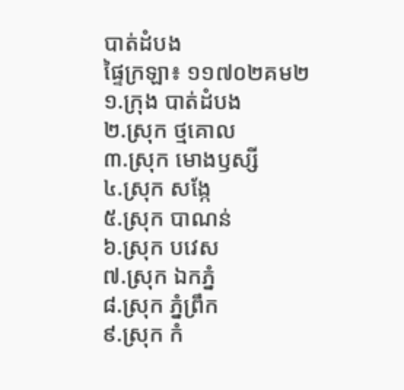បាត់ដំបង
ផ្ទៃក្រឡា៖ ១១៧០២គម២
១.ក្រុង បាត់ដំបង
២.ស្រុក ថ្មគោល
៣.ស្រុក មោងឫស្សី
៤.ស្រុក សង្កែ
៥.ស្រុក បាណន់
៦.ស្រុក បវេស
៧.ស្រុក ឯកភ្នំ
៨.ស្រុក ភ្នំព្រឹក
៩.ស្រុក កំ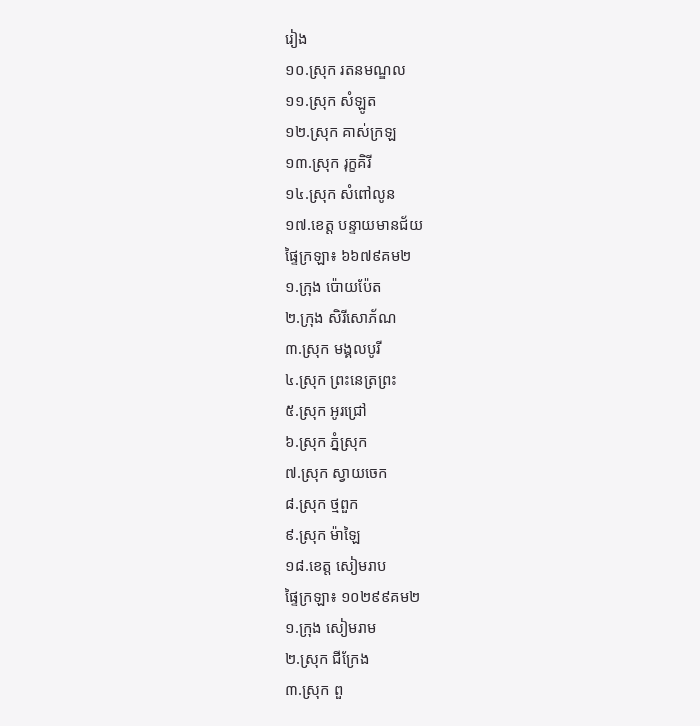រៀង
១០.ស្រុក រតនមណ្ឌល
១១.ស្រុក សំឡូត
១២.ស្រុក គាស់ក្រឡ
១៣.ស្រុក រុក្ខគិរី
១៤.ស្រុក សំពៅលូន
១៧.ខេត្ត បន្ទាយមានជ័យ
ផ្ទៃក្រឡា៖ ៦៦៧៩គម២
១.ក្រុង ប៉ោយប៉ែត
២.ក្រុង សិរីសោភ័ណ
៣.ស្រុក មង្គលបូរី
៤.ស្រុក ព្រះនេត្រព្រះ
៥.ស្រុក អូរជ្រៅ
៦.ស្រុក ភ្នំស្រុក
៧.ស្រុក ស្វាយចេក
៨.ស្រុក ថ្មពួក
៩.ស្រុក ម៉ាឡៃ
១៨.ខេត្ត សៀមរាប
ផ្ទៃក្រឡា៖ ១០២៩៩គម២
១.ក្រុង សៀមរាម
២.ស្រុក ជីក្រែង
៣.ស្រុក ពួ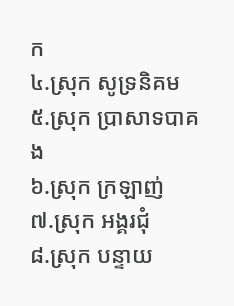ក
៤.ស្រុក សូទ្រនិគម
៥.ស្រុក ប្រាសាទបាគង
៦.ស្រុក ក្រឡាញ់
៧.ស្រុក អង្គរជុំ
៨.ស្រុក បន្ទាយ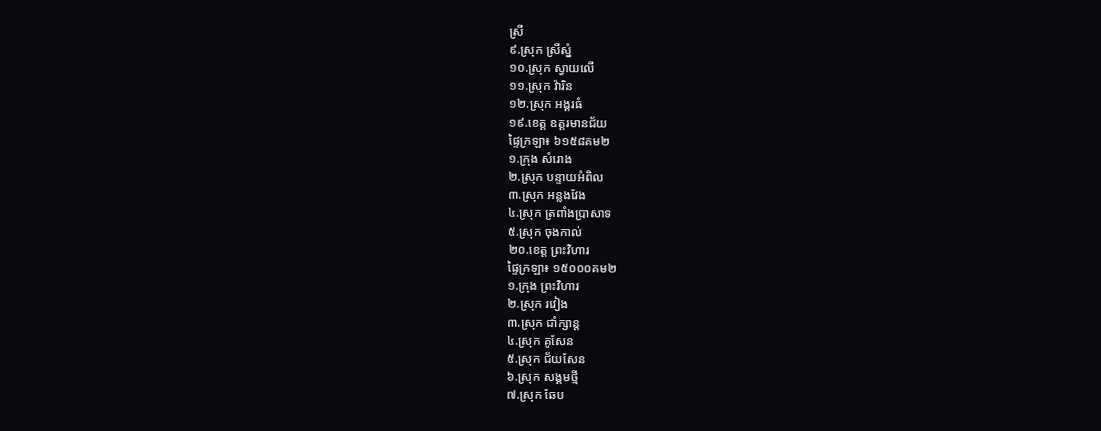ស្រី
៩.ស្រុក ស្រីស្នំ
១០.ស្រុក ស្វាយលើ
១១.ស្រុក វ៉ារិន
១២.ស្រុក អង្គរធំ
១៩.ខេត្ត ឧត្តរមានជ័យ
ផ្ទៃក្រឡា៖ ៦១៥៨គម២
១.ក្រុង សំរោង
២.ស្រុក បន្ទាយអំពិល
៣.ស្រុក អន្លងវែង
៤.ស្រុក ត្រពាំងប្រាសាទ
៥.ស្រុក ចុងកាល់
២០.ខេត្ត ព្រះវិហារ
ផ្ទៃក្រឡា៖ ១៥០០០គម២
១.ក្រុង ព្រះវិហារ
២.ស្រុក រវៀង
៣.ស្រុក ជាំក្សាន្ត
៤.ស្រុក គូសែន
៥.ស្រុក ជ័យសែន
៦.ស្រុក សង្គមថ្មី
៧.ស្រុក ឆែប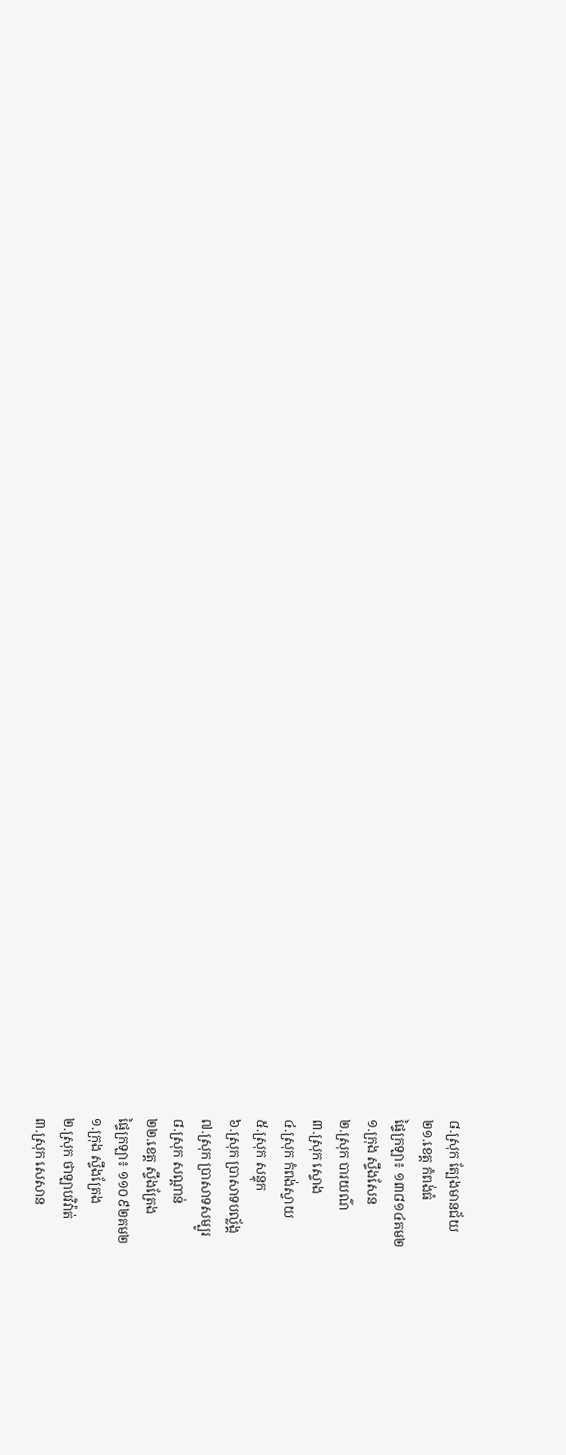៨.ស្រុក ត្បែងមានជ័យ
២១.ខេត្ត កំពង់ធំ
ផ្ទៃក្រឡា៖ ១៣៨១៤គម២
១.ក្រុង ស្ទឹងសែន
២.ស្រុក បារយណ៌
៣.ស្រុក ស្ទោង
៤.ស្រុក កំពង់ស្វាយ
៥.ស្រុក សន្ទុក
៦.ស្រុក បា្រសាទបល្ល័ង្គ
៧.ស្រុក បា្រសាទសម្បូរ
៨.ស្រុក សណ្តាន់
២២.ខេត្ត ស្ទឹងត្រែង
ផ្ទៃក្រឡា៖ ១១០៩២គម២
១.ក្រុង ស្ទឹងត្រែង
២.ស្រុក ថាឡាបវិវ៉ាត់
៣.ស្រុក សេសាន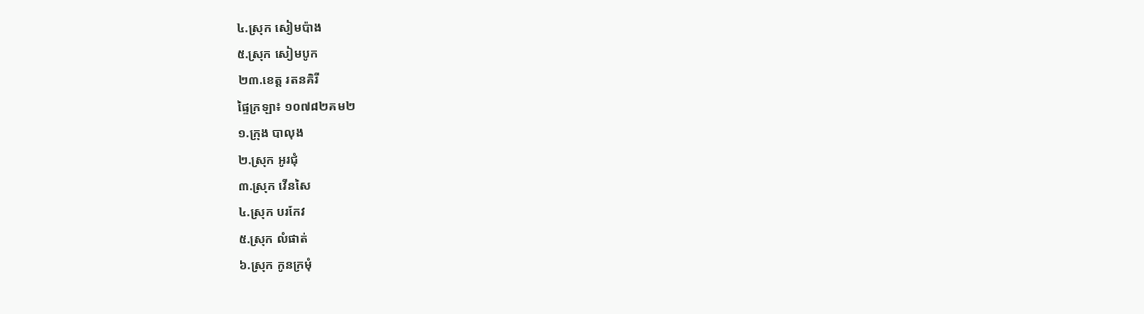៤.ស្រុក សៀមប៉ាង
៥.ស្រុក សៀមបូក
២៣.ខេត្ត រតនគិរី
ផ្ទៃក្រឡា៖ ១០៧៨២គម២
១.ក្រុង បាលុង
២.ស្រុក អូរជុំ
៣.ស្រុក វើនសៃ
៤.ស្រុក បរកែវ
៥.ស្រុក លំផាត់
៦.ស្រុក កូនក្រមុំ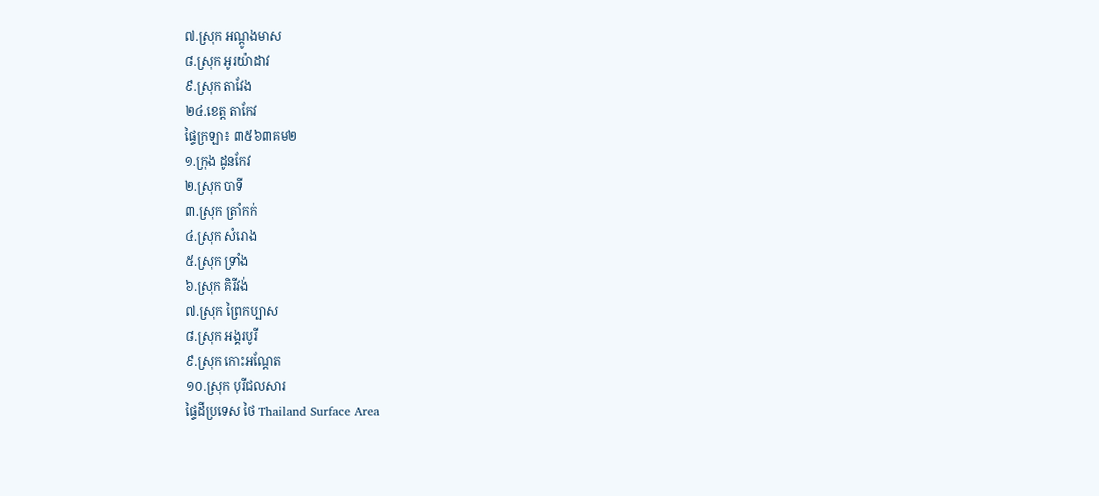៧.ស្រុក អណ្តូងមាស
៨.ស្រុក អូរយ៉ាដាវ
៩.ស្រុក តាវែង
២៤.ខេត្ត តាកែវ
ផ្ទៃក្រឡា៖ ៣៥៦៣គម២
១.ក្រុង ដូនកែវ
២.ស្រុក បាទី
៣.ស្រុក ត្រាំកក់
៤.ស្រុក សំរោង
៥.ស្រុក ទ្រាំង
៦.ស្រុក គិរីវង់
៧.ស្រុក ព្រៃកប្បាស
៨.ស្រុក អង្គរបូរី
៩.ស្រុក កោះអណ្តែត
១០.ស្រុក បុរីជលសារ
ផ្ទៃដីប្រទេស ថៃ Thailand Surface Area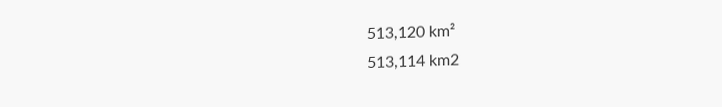513,120 km²
513,114 km2